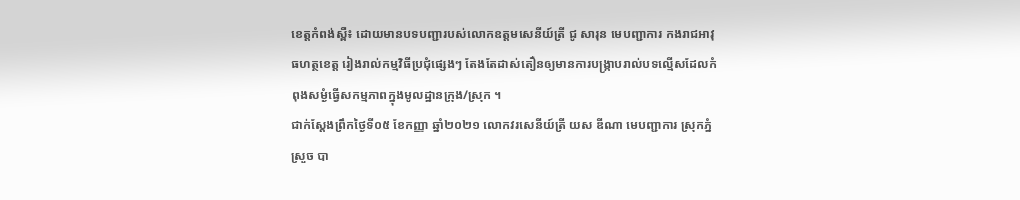ខេត្តកំពង់ស្ពឺ៖ ដោយមានបទបញ្ជារបស់លោកឧត្តមសេនីយ៍ត្រី ជូ សារុន មេបញ្ជាការ កងរាជអាវុធហត្ថខេត្ត រៀងរាល់កម្មវិធីប្រជុំផ្សេងៗ តែងតែដាស់តឿនឲ្យមានការបង្ក្រាបរាល់បទល្មើសដែលកំពុងសម្ងំធ្វើសកម្មភាពក្នុងមូលដ្ឋានក្រុង/ស្រុក ។
ជាក់ស្តែងព្រឹកថ្ងៃទី០៥ ខែកញ្ញា ឆ្នាំ២០២១ លោកវរសេនីយ៍ត្រី យស ឌីណា មេបញ្ជាការ ស្រុកភ្នំស្រួច បា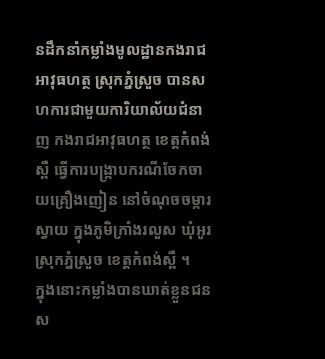នដឹកនាំកម្លាំងមូលដ្ឋានកងរាជអាវុធហត្ថ ស្រុកភ្នំស្រួច បានសហការជាមួយការិយាល័យជំនាញ កងរាជអាវុធហត្ថ ខេត្តកំពង់ស្ពឺ ធ្វើការបង្ក្រាបករណីចែកចាយគ្រឿងញៀន នៅចំណុចចម្ការស្វាយ ក្នុងភូមិក្រាំងរលួស ឃុំអូរ ស្រុកភ្នំស្រួច ខេត្តកំពង់ស្ពឺ ។
ក្នុងនោះកម្លាំងបានឃាត់ខ្លួនជនស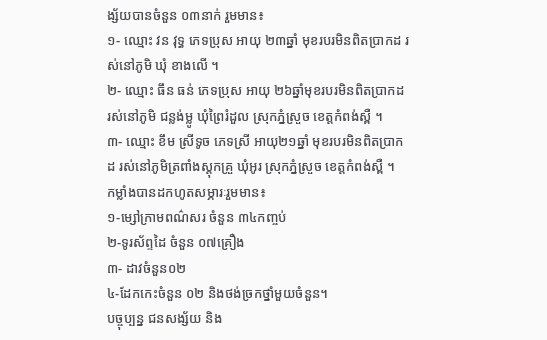ង្ស័យបានចំនួន ០៣នាក់ រួមមាន៖
១- ឈ្មោះ វន វុទ្ធ ភេទប្រុស អាយុ ២៣ឆ្នាំ មុខរបរមិនពិតប្រាកដ រស់នៅភូមិ ឃុំ ខាងលើ ។
២- ឈ្មោះ ធឹន ធន់ ភេទប្រុស អាយុ ២៦ឆ្នាំមុខរបរមិនពិតប្រាកដ រស់នៅភូមិ ជន្លង់ម្លូ ឃុំព្រៃរំដួល ស្រុកភ្នំស្រួច ខេត្តកំពង់ស្ពឺ ។
៣- ឈ្មោះ ខឹម ស្រីទូច ភេទស្រី អាយុ២១ឆ្នាំ មុខរបរមិនពិតប្រាកដ រស់នៅភូមិត្រពាំងស្តុកគ្រួ ឃុំអូរ ស្រុកភ្នំស្រួច ខេត្តកំពង់ស្ពឺ ។
កម្លាំងបានដកហូតសម្ភារៈរួមមាន៖
១-ម្សៅក្រាមពណ៌សរ ចំនួន ៣៤កញ្ចប់
២-ទូរស័ព្ទដៃ ចំនួន ០៧គ្រឿង
៣- ដាវចំនួន០២
៤-ដែកកេះចំនួន ០២ និងថង់ច្រកថ្នាំមួយចំនួន។
បច្ចុប្បន្ន ជនសង្ស័យ និង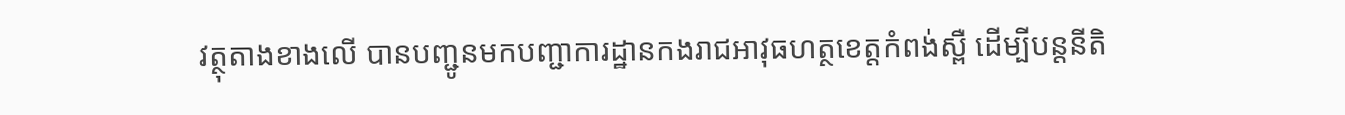វត្ថុតាងខាងលើ បានបញ្ជូនមកបញ្ជាការដ្ឋានកងរាជអាវុធហត្ថខេត្តកំពង់ស្ពឺ ដើម្បីបន្តនីតិ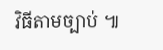វិធីតាមច្បាប់ ៕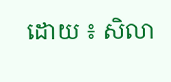ដោយ ៖ សិលា